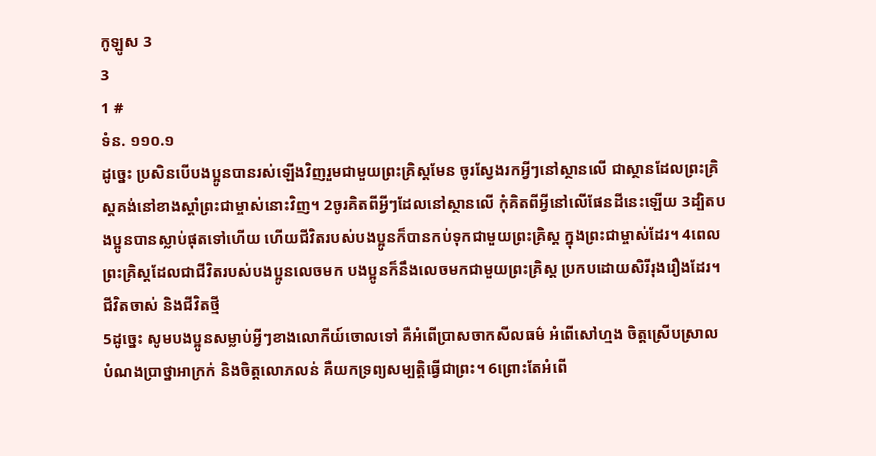កូឡូស 3
3
1 #
ទំន. ១១០.១
ដូច្នេះ ប្រសិនបើបងប្អូនបានរស់ឡើងវិញរួមជាមួយព្រះគ្រិស្តមែន ចូរស្វែងរកអ្វីៗនៅស្ថានលើ ជាស្ថានដែលព្រះគ្រិស្តគង់នៅខាងស្ដាំព្រះជាម្ចាស់នោះវិញ។ 2ចូរគិតពីអ្វីៗដែលនៅស្ថានលើ កុំគិតពីអ្វីនៅលើផែនដីនេះឡើយ 3ដ្បិតបងប្អូនបានស្លាប់ផុតទៅហើយ ហើយជីវិតរបស់បងប្អូនក៏បានកប់ទុកជាមួយព្រះគ្រិស្ត ក្នុងព្រះជាម្ចាស់ដែរ។ 4ពេលព្រះគ្រិស្តដែលជាជីវិតរបស់បងប្អូនលេចមក បងប្អូនក៏នឹងលេចមកជាមួយព្រះគ្រិស្ត ប្រកបដោយសិរីរុងរឿងដែរ។
ជីវិតចាស់ និងជីវិតថ្មី
5ដូច្នេះ សូមបងប្អូនសម្លាប់អ្វីៗខាងលោកីយ៍ចោលទៅ គឺអំពើប្រាសចាកសីលធម៌ អំពើសៅហ្មង ចិត្តស្រើបស្រាល បំណងប្រាថ្នាអាក្រក់ និងចិត្តលោភលន់ គឺយកទ្រព្យសម្បត្តិធ្វើជាព្រះ។ 6ព្រោះតែអំពើ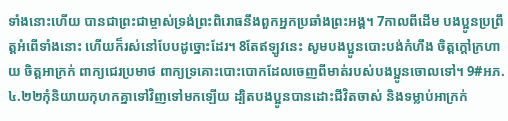ទាំងនោះហើយ បានជាព្រះជាម្ចាស់ទ្រង់ព្រះពិរោធនឹងពួកអ្នកប្រឆាំងព្រះអង្គ។ 7កាលពីដើម បងប្អូនប្រព្រឹត្តអំពើទាំងនោះ ហើយក៏រស់នៅបែបដូច្នោះដែរ។ 8តែឥឡូវនេះ សូមបងប្អូនបោះបង់កំហឹង ចិត្តក្ដៅក្រហាយ ចិត្តអាក្រក់ ពាក្យជេរប្រមាថ ពាក្យទ្រគោះបោះបោកដែលចេញពីមាត់របស់បងប្អូនចោលទៅ។ 9#អភ. ៤.២២កុំនិយាយកុហកគ្នាទៅវិញទៅមកឡើយ ដ្បិតបងប្អូនបានដោះជីវិតចាស់ និងទម្លាប់អាក្រក់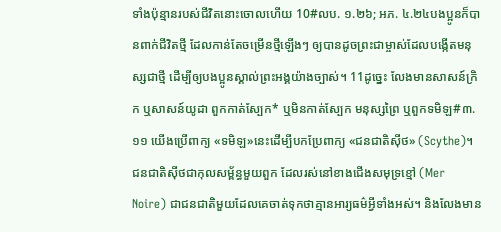ទាំងប៉ុន្មានរបស់ជីវិតនោះចោលហើយ 10#លប. ១.២៦; អភ. ៤.២៤បងប្អូនក៏បានពាក់ជីវិតថ្មី ដែលកាន់តែចម្រើនថ្មីឡើងៗ ឲ្យបានដូចព្រះជាម្ចាស់ដែលបង្កើតមនុស្សជាថ្មី ដើម្បីឲ្យបងប្អូនស្គាល់ព្រះអង្គយ៉ាងច្បាស់។ 11ដូច្នេះ លែងមានសាសន៍ក្រិក ឬសាសន៍យូដា ពួកកាត់ស្បែក* ឬមិនកាត់ស្បែក មនុស្សព្រៃ ឬពួកទមិឡ#៣.១១ យើងប្រើពាក្យ «ទមិឡ»នេះដើម្បីបកប្រែពាក្យ «ជនជាតិស៊ីថ» (Scythe)។ ជនជាតិស៊ីថជាកុលសម្ព័ន្ធមួយពួក ដែលរស់នៅខាងជើងសមុទ្រខ្មៅ (Mer Noire) ជាជនជាតិមួយដែលគេចាត់ទុកថាគ្មានអារ្យធម៌អ្វីទាំងអស់។ និងលែងមាន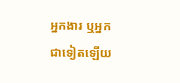អ្នកងារ ឬអ្នកជាទៀតឡើយ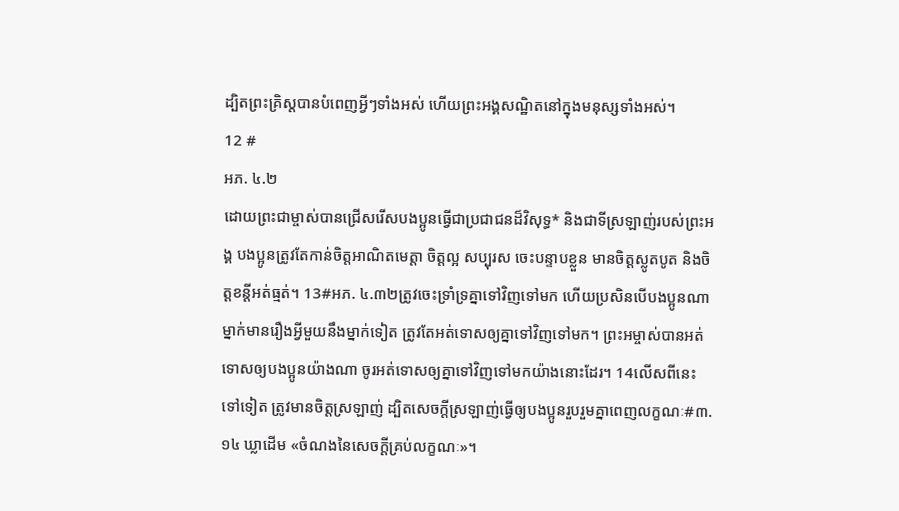ដ្បិតព្រះគ្រិស្តបានបំពេញអ្វីៗទាំងអស់ ហើយព្រះអង្គសណ្ឋិតនៅក្នុងមនុស្សទាំងអស់។
12 #
អភ. ៤.២
ដោយព្រះជាម្ចាស់បានជ្រើសរើសបងប្អូនធ្វើជាប្រជាជនដ៏វិសុទ្ធ* និងជាទីស្រឡាញ់របស់ព្រះអង្គ បងប្អូនត្រូវតែកាន់ចិត្តអាណិតមេត្តា ចិត្តល្អ សប្បុរស ចេះបន្ទាបខ្លួន មានចិត្តស្លូតបូត និងចិត្តខន្តីអត់ធ្មត់។ 13#អភ. ៤.៣២ត្រូវចេះទ្រាំទ្រគ្នាទៅវិញទៅមក ហើយប្រសិនបើបងប្អូនណាម្នាក់មានរឿងអ្វីមួយនឹងម្នាក់ទៀត ត្រូវតែអត់ទោសឲ្យគ្នាទៅវិញទៅមក។ ព្រះអម្ចាស់បានអត់ទោសឲ្យបងប្អូនយ៉ាងណា ចូរអត់ទោសឲ្យគ្នាទៅវិញទៅមកយ៉ាងនោះដែរ។ 14លើសពីនេះទៅទៀត ត្រូវមានចិត្តស្រឡាញ់ ដ្បិតសេចក្ដីស្រឡាញ់ធ្វើឲ្យបងប្អូនរួបរួមគ្នាពេញលក្ខណៈ#៣.១៤ ឃ្លាដើម «ចំណងនៃសេចក្ដីគ្រប់លក្ខណៈ»។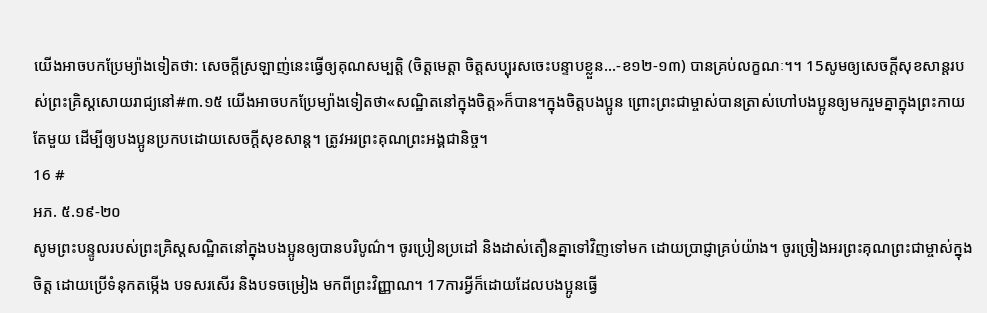យើងអាចបកប្រែម្យ៉ាងទៀតថា: សេចក្ដីស្រឡាញ់នេះធ្វើឲ្យគុណសម្បត្តិ (ចិត្តមេត្តា ចិត្តសប្បុរសចេះបន្ទាបខ្លួន…-ខ១២-១៣) បានគ្រប់លក្ខណៈ។។ 15សូមឲ្យសេចក្ដីសុខសាន្តរបស់ព្រះគ្រិស្តសោយរាជ្យនៅ#៣.១៥ យើងអាចបកប្រែម្យ៉ាងទៀតថា«សណ្ឋិតនៅក្នុងចិត្ត»ក៏បាន។ក្នុងចិត្តបងប្អូន ព្រោះព្រះជាម្ចាស់បានត្រាស់ហៅបងប្អូនឲ្យមករួមគ្នាក្នុងព្រះកាយតែមួយ ដើម្បីឲ្យបងប្អូនប្រកបដោយសេចក្ដីសុខសាន្ត។ ត្រូវអរព្រះគុណព្រះអង្គជានិច្ច។
16 #
អភ. ៥.១៩-២០
សូមព្រះបន្ទូលរបស់ព្រះគ្រិស្តសណ្ឋិតនៅក្នុងបងប្អូនឲ្យបានបរិបូណ៌។ ចូរប្រៀនប្រដៅ និងដាស់តឿនគ្នាទៅវិញទៅមក ដោយប្រាជ្ញាគ្រប់យ៉ាង។ ចូរច្រៀងអរព្រះគុណព្រះជាម្ចាស់ក្នុងចិត្ត ដោយប្រើទំនុកតម្កើង បទសរសើរ និងបទចម្រៀង មកពីព្រះវិញ្ញាណ។ 17ការអ្វីក៏ដោយដែលបងប្អូនធ្វើ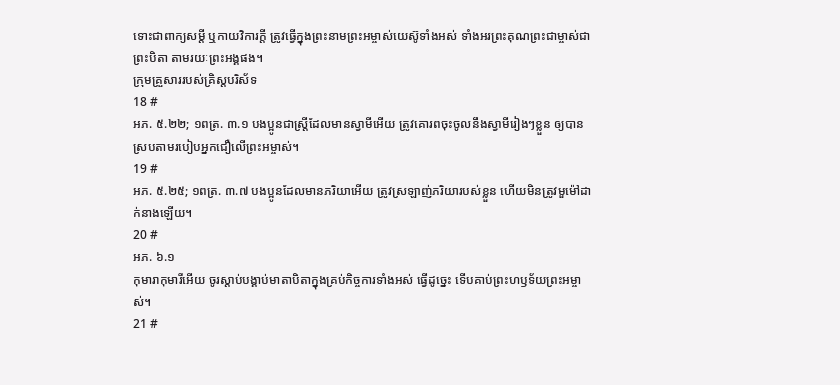ទោះជាពាក្យសម្ដី ឬកាយវិការក្តី ត្រូវធ្វើក្នុងព្រះនាមព្រះអម្ចាស់យេស៊ូទាំងអស់ ទាំងអរព្រះគុណព្រះជាម្ចាស់ជាព្រះបិតា តាមរយៈព្រះអង្គផង។
ក្រុមគ្រួសាររបស់គ្រិស្តបរិស័ទ
18 #
អភ. ៥.២២; ១ពត្រ. ៣.១ បងប្អូនជាស្ត្រីដែលមានស្វាមីអើយ ត្រូវគោរពចុះចូលនឹងស្វាមីរៀងៗខ្លួន ឲ្យបានស្របតាមរបៀបអ្នកជឿលើព្រះអម្ចាស់។
19 #
អភ. ៥.២៥; ១ពត្រ. ៣.៧ បងប្អូនដែលមានភរិយាអើយ ត្រូវស្រឡាញ់ភរិយារបស់ខ្លួន ហើយមិនត្រូវមួម៉ៅដាក់នាងឡើយ។
20 #
អភ. ៦.១
កុមារាកុមារីអើយ ចូរស្ដាប់បង្គាប់មាតាបិតាក្នុងគ្រប់កិច្ចការទាំងអស់ ធ្វើដូច្នេះ ទើបគាប់ព្រះហឫទ័យព្រះអម្ចាស់។
21 #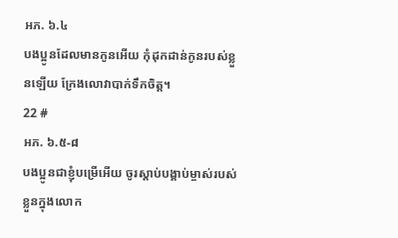អភ. ៦.៤
បងប្អូនដែលមានកូនអើយ កុំដុកដាន់កូនរបស់ខ្លួនឡើយ ក្រែងលោវាបាក់ទឹកចិត្ត។
22 #
អភ. ៦.៥-៨
បងប្អូនជាខ្ញុំបម្រើអើយ ចូរស្ដាប់បង្គាប់ម្ចាស់របស់ខ្លួនក្នុងលោក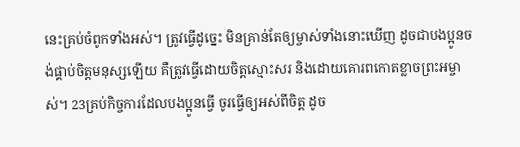នេះគ្រប់ចំពូកទាំងអស់។ ត្រូវធ្វើដូច្នេះ មិនគ្រាន់តែឲ្យម្ចាស់ទាំងនោះឃើញ ដូចជាបងប្អូនចង់ផ្គាប់ចិត្តមនុស្សឡើយ គឺត្រូវធ្វើដោយចិត្តស្មោះសរ និងដោយគោរពកោតខ្លាចព្រះអម្ចាស់។ 23គ្រប់កិច្ចការដែលបងប្អូនធ្វើ ចូរធ្វើឲ្យអស់ពីចិត្ត ដូច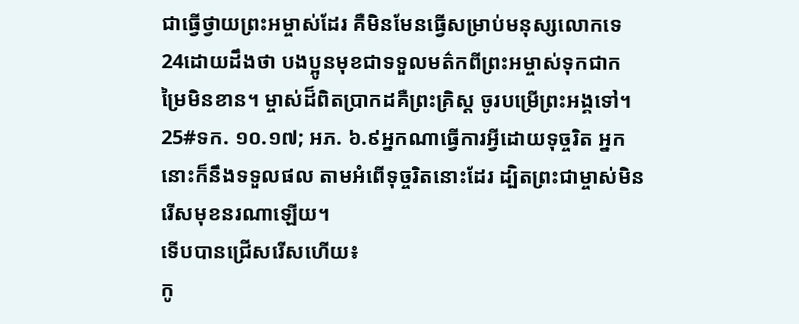ជាធ្វើថ្វាយព្រះអម្ចាស់ដែរ គឺមិនមែនធ្វើសម្រាប់មនុស្សលោកទេ 24ដោយដឹងថា បងប្អូនមុខជាទទួលមត៌កពីព្រះអម្ចាស់ទុកជាកម្រៃមិនខាន។ ម្ចាស់ដ៏ពិតប្រាកដគឺព្រះគ្រិស្ត ចូរបម្រើព្រះអង្គទៅ។ 25#ទក. ១០.១៧; អភ. ៦.៩អ្នកណាធ្វើការអ្វីដោយទុច្ចរិត អ្នកនោះក៏នឹងទទួលផល តាមអំពើទុច្ចរិតនោះដែរ ដ្បិតព្រះជាម្ចាស់មិនរើសមុខនរណាឡើយ។
ទើបបានជ្រើសរើសហើយ៖
កូ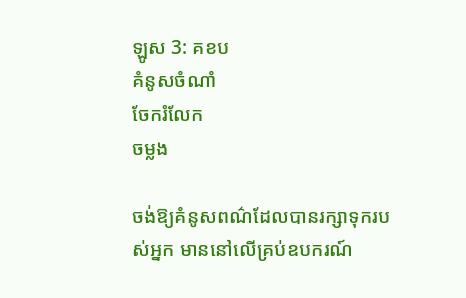ឡូស 3: គខប
គំនូសចំណាំ
ចែករំលែក
ចម្លង

ចង់ឱ្យគំនូសពណ៌ដែលបានរក្សាទុករបស់អ្នក មាននៅលើគ្រប់ឧបករណ៍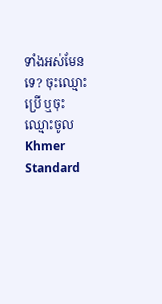ទាំងអស់មែនទេ? ចុះឈ្មោះប្រើ ឬចុះឈ្មោះចូល
Khmer Standard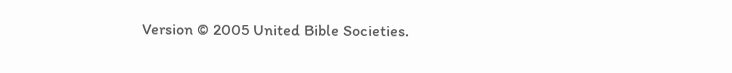Version © 2005 United Bible Societies.